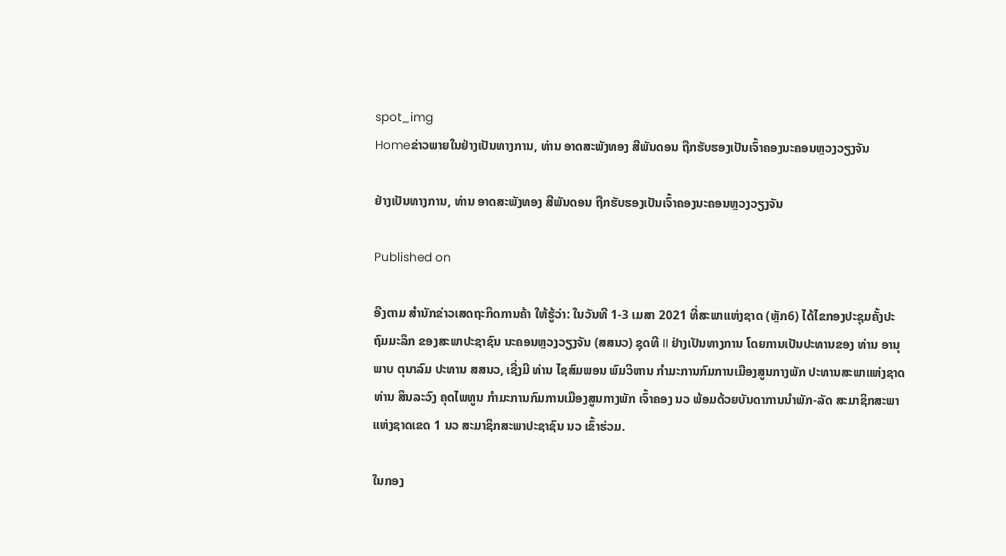spot_img
Homeຂ່າວພາຍໃນຢ່າງເປັນທາງການ, ທ່ານ ອາດສະພັງທອງ ສີພັນດອນ ຖືກຮັບຮອງເປັນເຈົ້າຄອງນະຄອນຫຼວງວຽງຈັນ

ຢ່າງເປັນທາງການ, ທ່ານ ອາດສະພັງທອງ ສີພັນດອນ ຖືກຮັບຮອງເປັນເຈົ້າຄອງນະຄອນຫຼວງວຽງຈັນ

Published on

ອີງຕາມ ສຳນັກຂ່າວເສດຖະກິດການຄ້າ ໃຫ້ຮູ້ວ່າ: ໃນວັນທີ 1-3 ເມສາ 2021 ທີ່ສະພາແຫ່ງຊາດ (ຫຼັກ6) ໄດ້ໄຂກອງປະຊຸມຄັ້ງປະຖົມມະລຶກ ຂອງສະພາປະຊາຊົນ ນະຄອນຫຼວງວຽງຈັນ (ສສນວ) ຊຸດທີ II ຢ່າງເປັນທາງການ ໂດຍການເປັນປະທານຂອງ ທ່ານ ອານຸພາບ ຕຸນາລົມ ປະທານ ສສນວ, ເຊີ່ງມີ ທ່ານ ໄຊສົມພອນ ພົມວິຫານ ກຳມະການກົມການເມືອງສູນກາງພັກ ປະທານສະພາແຫ່ງຊາດ ທ່ານ ສິນລະວົງ ຄຸດໄພທູນ ກຳມະການກົມການເມືອງສູນກາງພັກ ເຈົ້າຄອງ ນວ ພ້ອມດ້ວຍບັນດາການນຳພັກ-ລັດ ສະມາຊິກສະພາແຫ່ງຊາດເຂດ 1 ນວ ສະມາຊິກສະພາປະຊາຊົນ ນວ ເຂົ້າຮ່ວມ.

ໃນກອງ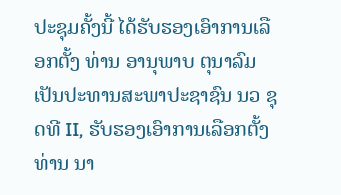ປະຊຸມຄັ້ງນີ້ ໄດ້ຮັບຮອງເອົາການເລືອກຕັ້ງ ທ່ານ ອານຸພາບ ຕຸນາລົມ ເປັນປະທານສະພາປະຊາຊົນ ນວ ຊຸດທີ II, ຮັບຮອງເອົາການເລືອກຕັ້ງ ທ່ານ ນາ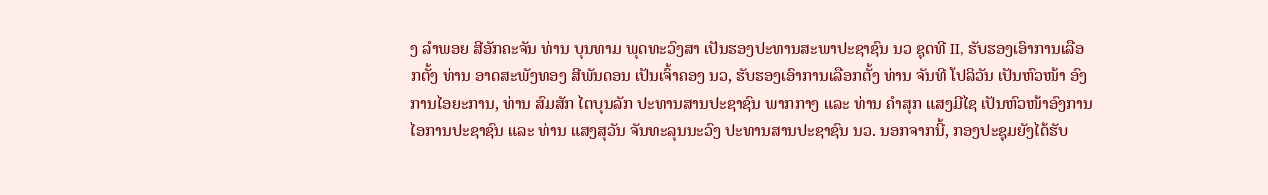ງ ລໍາພອຍ ສີອັກຄະຈັນ ທ່ານ ບຸນທາມ ພຸດທະວົງສາ ເປັນຮອງປະທານສະພາປະຊາຊົນ ນວ ຊຸດທີ II, ຮັບຮອງເອົາການເລືອກຕັ້ງ ທ່ານ ອາດສະພັງທອງ ສີພັນດອນ ເປັນເຈົ້າຄອງ ນວ, ຮັບຮອງເອົາການເລືອກຕັ້ງ ທ່ານ ຈັນທີ ໂປລິວັນ ເປັນຫົວໜ້າ ອົງການໄອຍະການ, ທ່ານ ສົມສັກ ໄຕບຸນລັກ ປະທານສານປະຊາຊົນ ພາກກາງ ແລະ ທ່ານ ຄໍາສຸກ ແສງມີໄຊ ເປັນຫົວໜ້າອົງການໄອການປະຊາຊົນ ແລະ ທ່ານ ແສງສຸວັນ ຈັນທະລຸນນະວົງ ປະທານສານປະຊາຊົນ ນວ. ນອກຈາກນີ້, ກອງປະຊຸມຍັງໄດ້ຮັບ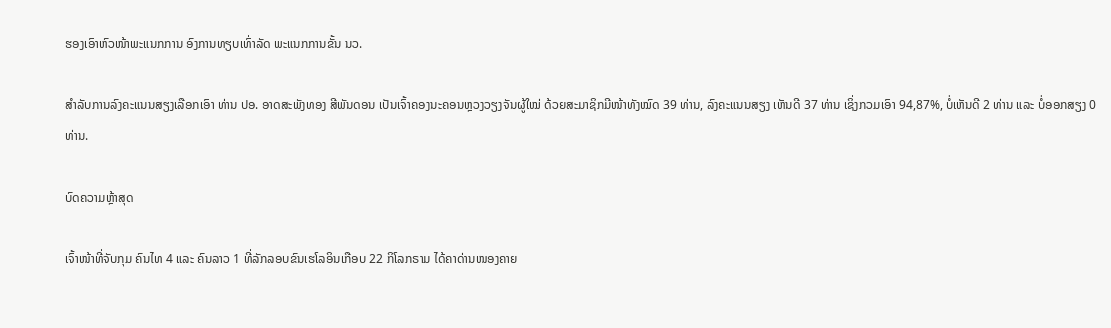ຮອງເອົາຫົວໜ້າພະແນກການ ອົງການທຽບເທົ່າລັດ ພະແນກການຂັ້ນ ນວ.

ສຳລັບການລົງຄະແນນສຽງເລືອກເອົາ ທ່ານ ປອ. ອາດສະພັງທອງ ສີພັນດອນ ເປັນເຈົ້າຄອງນະຄອນຫຼວງວຽງຈັນຜູ້ໃໝ່ ດ້ວຍສະມາຊິກມີໜ້າທັງໝົດ 39 ທ່ານ, ລົງຄະແນນສຽງ ເຫັນດີ 37 ທ່ານ ເຊິ່ງກວມເອົາ 94,87%, ບໍ່ເຫັນດີ 2 ທ່ານ ແລະ ບໍ່ອອກສຽງ 0 ທ່ານ.

ບົດຄວາມຫຼ້າສຸດ

ເຈົ້າໜ້າທີ່ຈັບກຸມ ຄົນໄທ 4 ແລະ ຄົນລາວ 1 ທີ່ລັກລອບຂົນເຮໂລອິນເກືອບ 22 ກິໂລກຣາມ ໄດ້ຄາດ່ານໜອງຄາຍ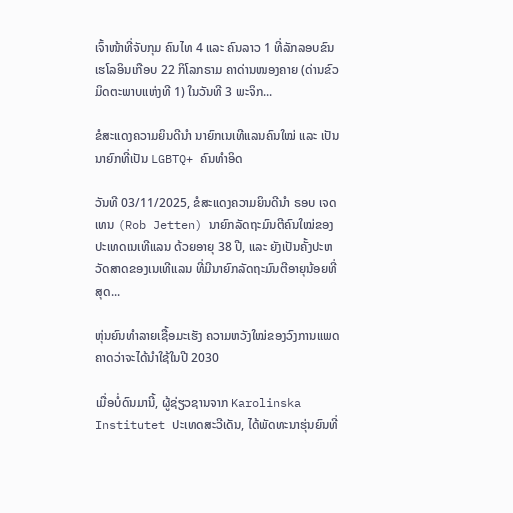ເຈົ້າໜ້າທີ່ຈັບກຸມ ຄົນໄທ 4 ແລະ ຄົນລາວ 1 ທີ່ລັກລອບຂົນເຮໂລອິນເກືອບ 22 ກິໂລກຣາມ ຄາດ່ານໜອງຄາຍ (ດ່ານຂົວມິດຕະພາບແຫ່ງທີ 1) ໃນວັນທີ 3 ພະຈິກ...

ຂໍສະແດງຄວາມຍິນດີນຳ ນາຍົກເນເທີແລນຄົນໃໝ່ ແລະ ເປັນນາຍົກທີ່ເປັນ LGBTQ+ ຄົນທຳອິດ

ວັນທີ 03/11/2025, ຂໍສະແດງຄວາມຍິນດີນຳ ຣອບ ເຈດເທນ (Rob Jetten) ນາຍົກລັດຖະມົນຕີຄົນໃໝ່ຂອງປະເທດເນເທີແລນ ດ້ວຍອາຍຸ 38 ປີ, ແລະ ຍັງເປັນຄັ້ງປະຫວັດສາດຂອງເນເທີແລນ ທີ່ມີນາຍົກລັດຖະມົນຕີອາຍຸນ້ອຍທີ່ສຸດ...

ຫຸ່ນຍົນທຳລາຍເຊື້ອມະເຮັງ ຄວາມຫວັງໃໝ່ຂອງວົງການແພດ ຄາດວ່າຈະໄດ້ນໍາໃຊ້ໃນປີ 2030

ເມື່ອບໍ່ດົນມານີ້, ຜູ້ຊ່ຽວຊານຈາກ Karolinska Institutet ປະເທດສະວີເດັນ, ໄດ້ພັດທະນາຮຸ່ນຍົນທີ່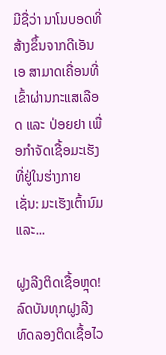ມີຊື່ວ່າ ນາໂນບອດທີ່ສ້າງຂຶ້ນຈາກດີເອັນເອ ສາມາດເຄື່ອນທີ່ເຂົ້າຜ່ານກະແສເລືອດ ແລະ ປ່ອຍຢາ ເພື່ອກຳຈັດເຊື້ອມະເຮັງທີ່ຢູ່ໃນຮ່າງກາຍ ເຊັ່ນ: ມະເຮັງເຕົ້ານົມ ແລະ...

ຝູງລີງຕິດເຊື້ອຫຼຸດ! ລົດບັນທຸກຝູງລີງທົດລອງຕິດເຊື້ອໄວ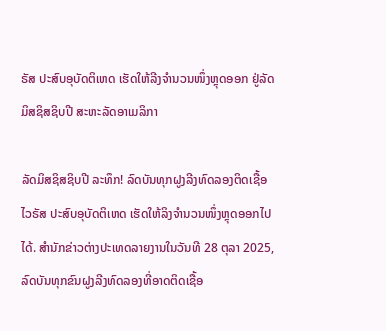ຣັສ ປະສົບອຸບັດຕິເຫດ ເຮັດໃຫ້ລີງຈຳນວນໜຶ່ງຫຼຸດອອກ ຢູ່ລັດມິສຊິສຊິບປີ ສະຫະລັດອາເມລິກາ

ລັດມິສຊິສຊິບປີ ລະທຶກ! ລົດບັນທຸກຝູງລີງທົດລອງຕິດເຊື້ອໄວຣັສ ປະສົບອຸບັດຕິເຫດ ເຮັດໃຫ້ລິງຈຳນວນໜຶ່ງຫຼຸດອອກໄປໄດ້. ສຳນັກຂ່າວຕ່າງປະເທດລາຍງານໃນວັນທີ 28 ຕຸລາ 2025, ລົດບັນທຸກຂົນຝູງລີງທົດລອງທີ່ອາດຕິດເຊື້ອ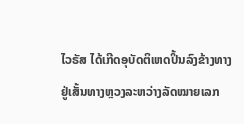ໄວຣັສ ໄດ້ເກີດອຸບັດຕິເຫດປິ້ນລົງຂ້າງທາງ ຢູ່ເສັ້ນທາງຫຼວງລະຫວ່າງລັດໝາຍເລກ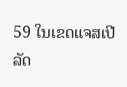59 ໃນເຂດແຈສເປີ ລັດ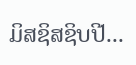ມິສຊິສຊິບປີ...